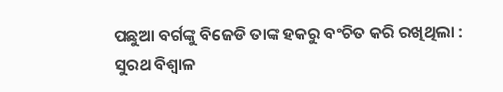ପଛୁଆ ବର୍ଗଙ୍କୁ ବିଜେଡି ତାଙ୍କ ହକରୁ ବଂଚିତ କରି ରଖିଥିଲା : ସୁରଥ ବିଶ୍ୱାଳ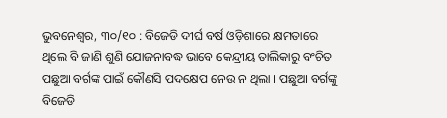ଭୁବନେଶ୍ୱର, ୩୦/୧୦ : ବିଜେଡି ଦୀର୍ଘ ବର୍ଷ ଓଡ଼ିଶାରେ କ୍ଷମତାରେ ଥିଲେ ବି ଜାଣି ଶୁଣି ଯୋଜନାବଦ୍ଧ ଭାବେ କେନ୍ଦ୍ରୀୟ ତାଲିକାରୁ ବଂଚିତ ପଛୁଆ ବର୍ଗଙ୍କ ପାଇଁ କୌଣସି ପଦକ୍ଷେପ ନେଉ ନ ଥିଲା । ପଛୁଆ ବର୍ଗଙ୍କୁ ବିଜେଡି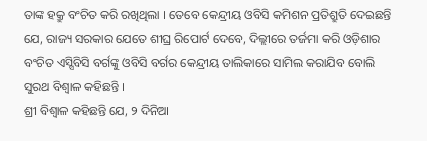ତାଙ୍କ ହକ୍ରୁ ବଂଚିତ କରି ରଖିଥିଲା । ତେବେ କେନ୍ଦ୍ରୀୟ ଓବିସି କମିଶନ ପ୍ରତିଶ୍ରୁତି ଦେଇଛନ୍ତି ଯେ, ରାଜ୍ୟ ସରକାର ଯେତେ ଶୀଘ୍ର ରିପୋର୍ଟ ଦେବେ, ଦିଲ୍ଲୀରେ ତର୍ଜମା କରି ଓଡ଼ିଶାର ବଂଚିତ ଏସ୍ସିବିସି ବର୍ଗଙ୍କୁ ଓବିସି ବର୍ଗର କେନ୍ଦ୍ରୀୟ ତାଲିକାରେ ସାମିଲ କରାଯିବ ବୋଲି ସୁରଥ ବିଶ୍ୱାଳ କହିଛନ୍ତି ।
ଶ୍ରୀ ବିଶ୍ୱାଳ କହିଛନ୍ତି ଯେ, ୨ ଦିନିଆ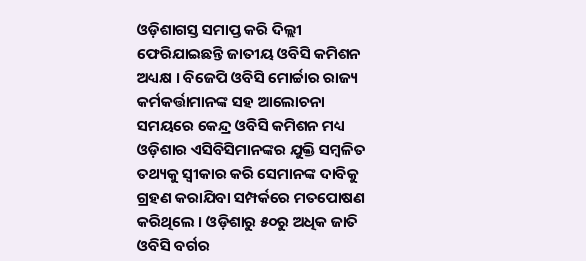ଓଡ଼ିଶାଗସ୍ତ ସମାପ୍ତ କରି ଦିଲ୍ଲୀ ଫେରିଯାଇଛନ୍ତି ଜାତୀୟ ଓବିସି କମିଶନ ଅଧ୍ୟକ୍ଷ । ବିଜେପି ଓବିସି ମୋର୍ଚ୍ଚାର ରାଜ୍ୟ କର୍ମକର୍ତ୍ତାମାନଙ୍କ ସହ ଆଲୋଚନା ସମୟରେ କେନ୍ଦ୍ର ଓବିସି କମିଶନ ମଧ୍ୟ ଓଡ଼ିଶାର ଏସିବିସିମାନଙ୍କର ଯୁକ୍ତି ସମ୍ବଳିତ ତଥ୍ୟକୁ ସ୍ୱୀକାର କରି ସେମାନଙ୍କ ଦାବିକୁ ଗ୍ରହଣ କରାଯିବା ସମ୍ପର୍କରେ ମତପୋଷଣ କରିଥିଲେ । ଓଡ଼ିଶାରୁ ୫୦ରୁ ଅଧିକ ଜାତି ଓବିସି ବର୍ଗର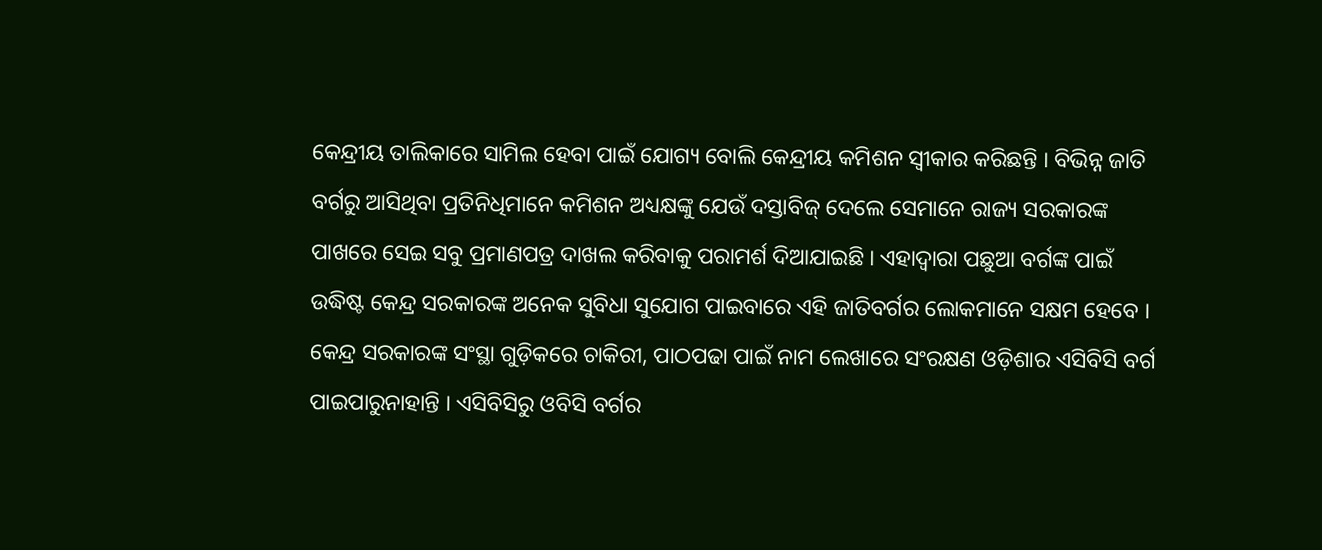କେନ୍ଦ୍ରୀୟ ତାଲିକାରେ ସାମିଲ ହେବା ପାଇଁ ଯୋଗ୍ୟ ବୋଲି କେନ୍ଦ୍ରୀୟ କମିଶନ ସ୍ୱୀକାର କରିଛନ୍ତି । ବିଭିନ୍ନ ଜାତି ବର୍ଗରୁ ଆସିଥିବା ପ୍ରତିନିଧିମାନେ କମିଶନ ଅଧ୍ୟକ୍ଷଙ୍କୁ ଯେଉଁ ଦସ୍ତାବିଜ୍ ଦେଲେ ସେମାନେ ରାଜ୍ୟ ସରକାରଙ୍କ ପାଖରେ ସେଇ ସବୁ ପ୍ରମାଣପତ୍ର ଦାଖଲ କରିବାକୁ ପରାମର୍ଶ ଦିଆଯାଇଛି । ଏହାଦ୍ୱାରା ପଛୁଆ ବର୍ଗଙ୍କ ପାଇଁ ଉଦ୍ଧିଷ୍ଟ କେନ୍ଦ୍ର ସରକାରଙ୍କ ଅନେକ ସୁବିଧା ସୁଯୋଗ ପାଇବାରେ ଏହି ଜାତିବର୍ଗର ଲୋକମାନେ ସକ୍ଷମ ହେବେ । କେନ୍ଦ୍ର ସରକାରଙ୍କ ସଂସ୍ଥା ଗୁଡ଼ିକରେ ଚାକିରୀ, ପାଠପଢା ପାଇଁ ନାମ ଲେଖାରେ ସଂରକ୍ଷଣ ଓଡ଼ିଶାର ଏସିବିସି ବର୍ଗ ପାଇପାରୁନାହାନ୍ତି । ଏସିବିସିରୁ ଓବିସି ବର୍ଗର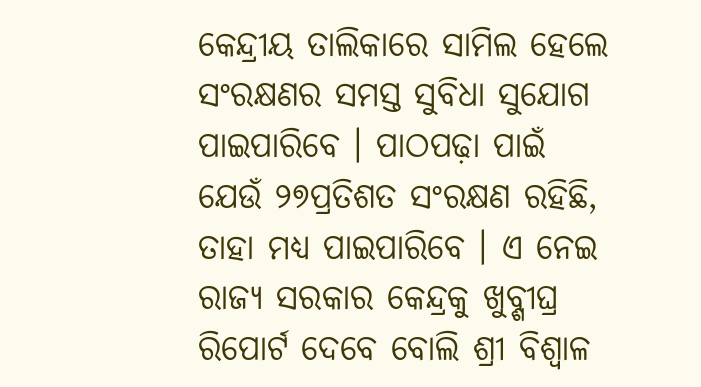କେନ୍ଦ୍ରୀୟ ତାଲିକାରେ ସାମିଲ ହେଲେ ସଂରକ୍ଷଣର ସମସ୍ତ ସୁବିଧା ସୁଯୋଗ ପାଇପାରିବେ । ପାଠପଢ଼ା ପାଇଁ ଯେଉଁ ୨୭ପ୍ରତିଶତ ସଂରକ୍ଷଣ ରହିଛି, ତାହା ମଧ୍ୟ ପାଇପାରିବେ । ଏ ନେଇ ରାଜ୍ୟ ସରକାର କେନ୍ଦ୍ରକୁ ଖୁବ୍ଶୀଘ୍ର ରିପୋର୍ଟ ଦେବେ ବୋଲି ଶ୍ରୀ ବିଶ୍ୱାଳ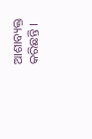ଆଶାବ୍ୟକ୍ତ କରିଛନ୍ତି ।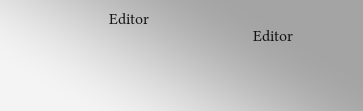Editor
                                    Editor